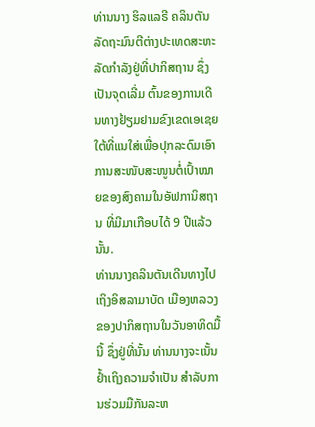ທ່ານນາງ ຮິລແລຣີ ຄລິນຕັນ ລັດຖະມົນຕີຕ່າງປະເທດສະຫະລັດກຳລັງຢູ່ທີ່ປາກິສຖານ ຊຶ່ງເປັນຈຸດເລີ່ມ ຕົ້ນຂອງການເດີນທາງຢ້ຽມຢາມຂົງເຂດເອເຊຍໃຕ້ທີ່ແນໃສ່ເພື່ອປຸກລະດົມເອົາການສະໜັບສະໜູນຕໍ່ເປົ້າໝາຍຂອງສົງຄາມໃນອັຟການິສຖານ ທີ່ມີມາເກືອບໄດ້ 9 ປີແລ້ວນັ້ນ.
ທ່ານນາງຄລິນຕັນເດີນທາງໄປເຖິງອິສລາມາບັດ ເມືອງຫລວງຂອງປາກິສຖານໃນວັນອາທິດມື້ນີ້ ຊຶ່ງຢູ່ທີ່ນັ້ນ ທ່ານນາງຈະເນັ້ນຢໍ້າເຖິງຄວາມຈຳເປັນ ສຳລັບການຮ່ວມມືກັນລະຫ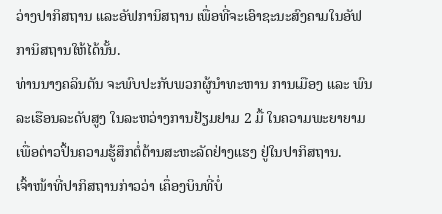ວ່າງປາກິສຖານ ແລະອັຟການິສຖານ ເພື່ອທີ່ຈະເອົາຊະນະສົງຄາມໃນອັຟການິສຖານໃຫ້ໄດ້ນັ້ນ.
ທ່ານນາງຄລິນຕັນ ຈະພົບປະກັບພວກຜູ້ນຳທະຫານ ການເມືອງ ແລະ ພົນລະເຮືອນລະດັບສູງ ໃນລະຫວ່າງການຢ້ຽມຢາມ 2 ມື້ ໃນຄວາມພະຍາຍາມເພື່ອຕ່າວປິ້ນຄວາມຮູ້ສຶກຕໍ່ຕ້ານສະຫະລັດຢ່າງແຮງ ຢູ່ໃນປາກິສຖານ.
ເຈົ້າໜ້າທີ່ປາກິສຖານກ່າວວ່າ ເຄຶ່ອງບິນທີ່ບໍ່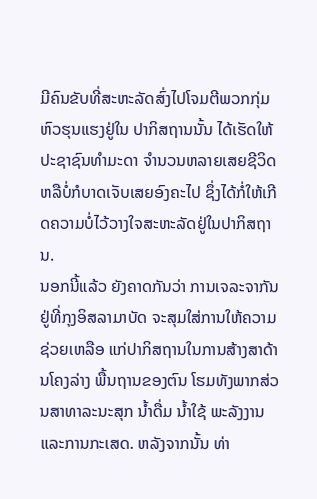ມີຄົນຂັບທີ່ສະຫະລັດສົ່ງໄປໂຈມຕີພວກກຸ່ມຫົວຮຸນແຮງຢູ່ໃນ ປາກິສຖານນັ້ນ ໄດ້ເຮັດໃຫ້ປະຊາຊົນທຳມະດາ ຈຳນວນຫລາຍເສຍຊີວິດຫລືບໍ່ກໍບາດເຈັບເສຍອົງຄະໄປ ຊຶ່ງໄດ້ກໍ່ໃຫ້ເກີດຄວາມບໍ່ໄວ້ວາງໃຈສະຫະລັດຢູ່ໃນປາກິສຖານ.
ນອກນີ້ແລ້ວ ຍັງຄາດກັນວ່າ ການເຈລະຈາກັນຢູ່ທີ່ກຸງອິສລາມາບັດ ຈະສຸມໃສ່ການໃຫ້ຄວາມຊ່ວຍເຫລືອ ແກ່ປາກິສຖານໃນການສ້າງສາດ້ານໂຄງລ່າງ ພື້ນຖານຂອງຕົນ ໂຮມທັງພາກສ່ວນສາທາລະນະສຸກ ນ້ຳດື່ມ ນ້ຳໃຊ້ ພະລັງງານ ແລະການກະເສດ. ຫລັງຈາກນັ້ນ ທ່າ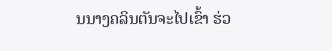ນນາງຄລິນຕັນຈະໄປເຂົ້າ ຮ່ວ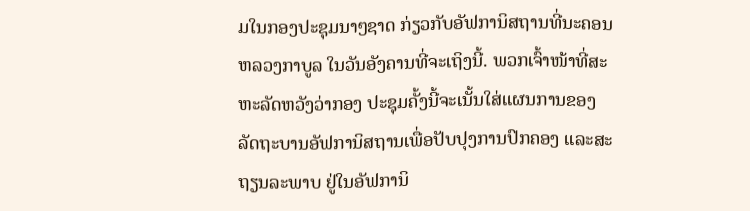ມໃນກອງປະຊຸມນາໆຊາດ ກ່ຽວກັບອັຟການິສຖານທີ່ນະຄອນຫລວງກາບູລ ໃນວັນອັງຄານທີ່ຈະເຖິງນີ້. ພວກເຈົ້າໜ້າທີ່ສະຫະລັດຫວັງວ່າກອງ ປະຊຸມຄັ້ງນີ້ຈະເນັ້ນໃສ່ແຜນການຂອງລັດຖະບານອັຟການິສຖານເພື່ອປັບປຸງການປົກຄອງ ແລະສະຖຽນລະພາບ ຢູ່ໃນອັຟການິ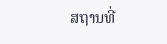ສຖານທີ່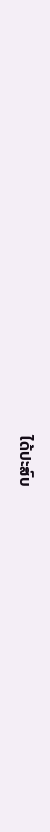ໄດ້ປະສົບ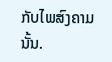ກັບໄພສົງຄາມນັ້ນ.